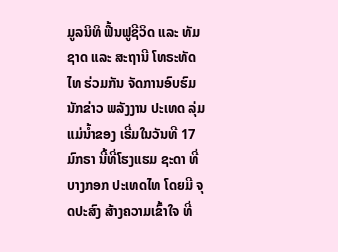ມູລນິທິ ຟື້ນຟູຊີວິດ ແລະ ທັມຊາດ ແລະ ສະຖານີ ໂທຣະທັດ ໄທ ຮ່ວມກັນ ຈັດການອົບຮົມ ນັກຂ່າວ ພລັງງານ ປະເທດ ລຸ່ມແມ່ນໍ້າຂອງ ເຣີ່ມໃນວັນທີ 17 ມົກຣາ ນີ້ທີ່ໂຮງແຮມ ຊະດາ ທີ່ບາງກອກ ປະເທດໄທ ໂດຍມີ ຈຸດປະສົງ ສ້າງຄວາມເຂົ້າໃຈ ທີ່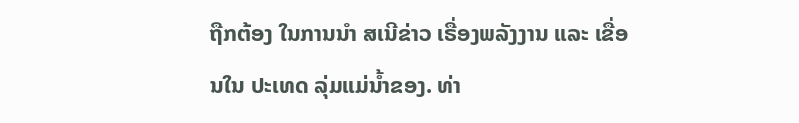ຖືກຕ້ອງ ໃນການນໍາ ສເນີຂ່າວ ເຣື່ອງພລັງງານ ແລະ ເຂື່ອນໃນ ປະເທດ ລຸ່ມແມ່ນໍ້າຂອງ. ທ່າ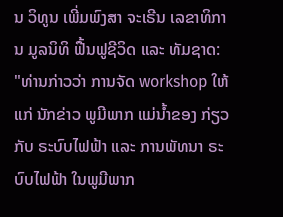ນ ວິທູນ ເພີ່ມພົງສາ ຈະເຣີນ ເລຂາທິການ ມູລນິທິ ຟື້ນຟູຊີວິດ ແລະ ທັມຊາດ:
"ທ່ານກ່າວວ່າ ການຈັດ workshop ໃຫ້ແກ່ ນັກຂ່າວ ພູມີພາກ ແມ່ນໍ້າຂອງ ກ່ຽວກັບ ຣະບົບໄຟຟ້າ ແລະ ການພັທນາ ຣະບົບໄຟຟ້າ ໃນພູມີພາກ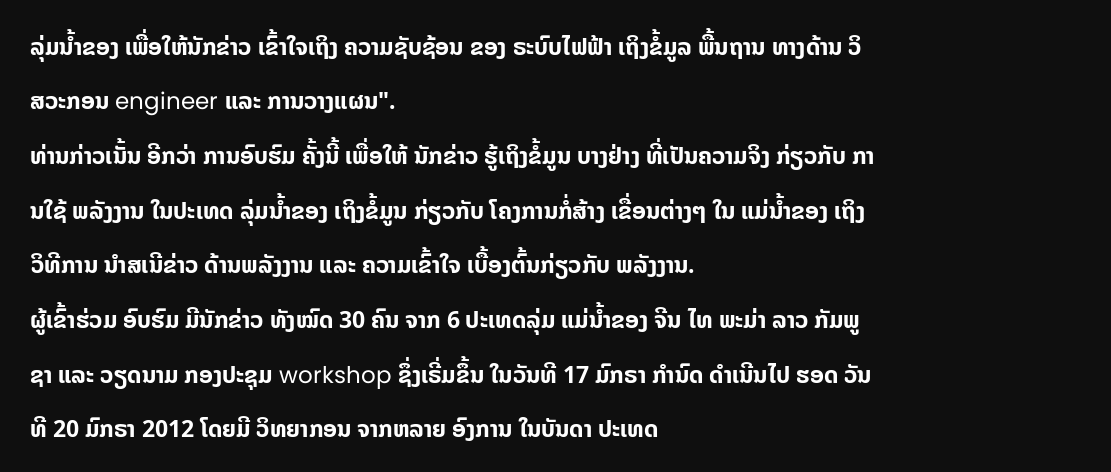ລຸ່ມນໍ້າຂອງ ເພື່ອໃຫ້ນັກຂ່າວ ເຂົ້າໃຈເຖິງ ຄວາມຊັບຊ້ອນ ຂອງ ຣະບົບໄຟຟ້າ ເຖິງຂໍ້ມູລ ພື້ນຖານ ທາງດ້ານ ວິສວະກອນ engineer ແລະ ການວາງແຜນ".
ທ່ານກ່າວເນັ້ນ ອີກວ່າ ການອົບຮົມ ຄັ້ງນີ້ ເພື່ອໃຫ້ ນັກຂ່າວ ຮູ້ເຖິງຂໍ້ມູນ ບາງຢ່າງ ທີ່ເປັນຄວາມຈິງ ກ່ຽວກັບ ການໃຊ້ ພລັງງານ ໃນປະເທດ ລຸ່ມນໍ້າຂອງ ເຖິງຂໍ້ມູນ ກ່ຽວກັບ ໂຄງການກໍ່ສ້າງ ເຂື່ອນຕ່າງໆ ໃນ ແມ່ນໍ້າຂອງ ເຖິງວິທີການ ນໍາສເນີຂ່າວ ດ້ານພລັງງານ ແລະ ຄວາມເຂົ້າໃຈ ເບື້ອງຕົ້ນກ່ຽວກັບ ພລັງງານ.
ຜູ້ເຂົ້າຮ່ວມ ອົບຮົມ ມີນັກຂ່າວ ທັງໝົດ 30 ຄົນ ຈາກ 6 ປະເທດລຸ່ມ ແມ່ນໍ້າຂອງ ຈີນ ໄທ ພະມ່າ ລາວ ກັມພູຊາ ແລະ ວຽດນາມ ກອງປະຊຸມ workshop ຊຶ່ງເຣີ່ມຂຶ້ນ ໃນວັນທີ 17 ມົກຣາ ກໍານົດ ດໍາເນີນໄປ ຮອດ ວັນທີ 20 ມົກຣາ 2012 ໂດຍມີ ວິທຍາກອນ ຈາກຫລາຍ ອົງການ ໃນບັນດາ ປະເທດ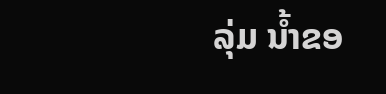ລຸ່ມ ນໍ້າຂອ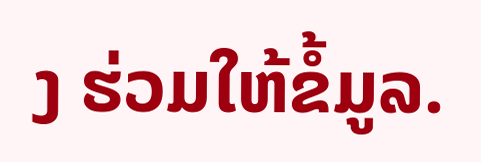ງ ຮ່ວມໃຫ້ຂໍ້ມູລ.